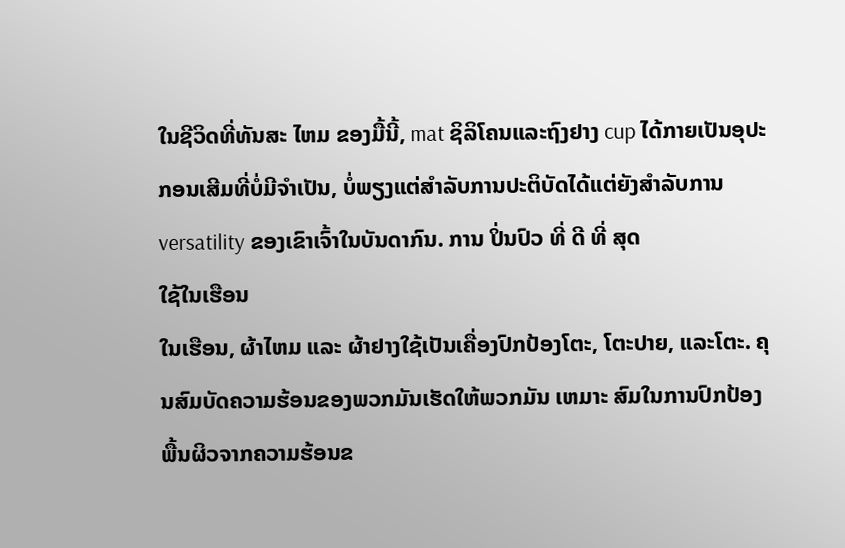ໃນຊີວິດທີ່ທັນສະ ໄຫມ ຂອງມື້ນີ້, mat ຊິລິໂຄນແລະຖົງຢາງ cup ໄດ້ກາຍເປັນອຸປະກອນເສີມທີ່ບໍ່ມີຈໍາເປັນ, ບໍ່ພຽງແຕ່ສໍາລັບການປະຕິບັດໄດ້ແຕ່ຍັງສໍາລັບການ versatility ຂອງເຂົາເຈົ້າໃນບັນດາກົນ. ການ ປິ່ນປົວ ທີ່ ດີ ທີ່ ສຸດ
ໃຊ້ໃນເຮືອນ
ໃນເຮືອນ, ຜ້າໄຫມ ແລະ ຜ້າຢາງໃຊ້ເປັນເຄື່ອງປົກປ້ອງໂຕະ, ໂຕະປາຍ, ແລະໂຕະ. ຄຸນສົມບັດຄວາມຮ້ອນຂອງພວກມັນເຮັດໃຫ້ພວກມັນ ເຫມາະ ສົມໃນການປົກປ້ອງພື້ນຜິວຈາກຄວາມຮ້ອນຂ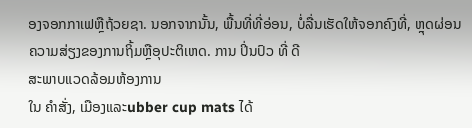ອງຈອກກາເຟຫຼືຖ້ວຍຊາ. ນອກຈາກນັ້ນ, ພື້ນທີ່ທີ່ອ່ອນ, ບໍ່ລື່ນເຮັດໃຫ້ຈອກຄົງທີ່, ຫຼຸດຜ່ອນຄວາມສ່ຽງຂອງການຖິ້ມຫຼືອຸປະຕິເຫດ. ການ ປິ່ນປົວ ທີ່ ດີ
ສະພາບແວດລ້ອມຫ້ອງການ
ໃນ ຄຳສັ່ງ, ເມືອງແລະubber cup mats ໄດ້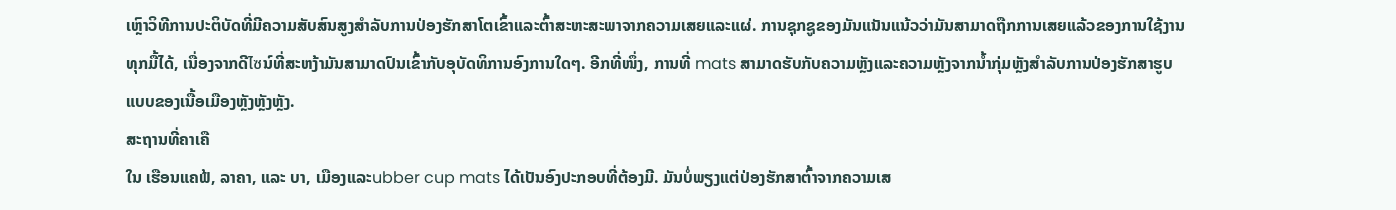ເຫຼົາວິທີການປະຕິບັດທີ່ມີຄວາມສັບສົນສູງສຳລັບການປ່ອງຮັກສາໂຕເຂົ້າແລະຕົ້າສະຫະສະພາຈາກຄວາມເສຍແລະແຜ່. ການຊຸກຊູຂອງມັນແນັນແນ້ວວ່າມັນສາມາດຖືກການເສຍແລ້ວຂອງການໃຊ້ງານທຸກມື້ໄດ້, ເນື່ອງຈາກດີไซນ໌ທີ່ສະຫງ້າມັນສາມາດປົນເຂົ້າກັບອຸບັດທິການອົງການໃດໆ. ອີກທີ່ໜຶ່ງ, ການທີ່ mats ສາມາດຮັບກັບຄວາມຫຼັງແລະຄວາມຫຼັງຈາກນ້ຳກຸ່ມຫຼັງສຳລັບການປ່ອງຮັກສາຮູບແບບຂອງເນື້ອເມືອງຫຼັງຫຼັງຫຼັງ.
ສະຖານທີ່ຄາເຄື
ໃນ ເຮືອນແຄຟ້, ລາຄາ, ແລະ ບາ, ເມືອງແລະubber cup mats ໄດ້ເປັນອົງປະກອບທີ່ຕ້ອງມີ. ມັນບໍ່ພຽງແຕ່ປ່ອງຮັກສາຕົ້າຈາກຄວາມເສ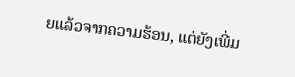ຍແລ້ວຈາກຄວາມຮ້ອນ, ແຕ່ຍັງເພີ່ມ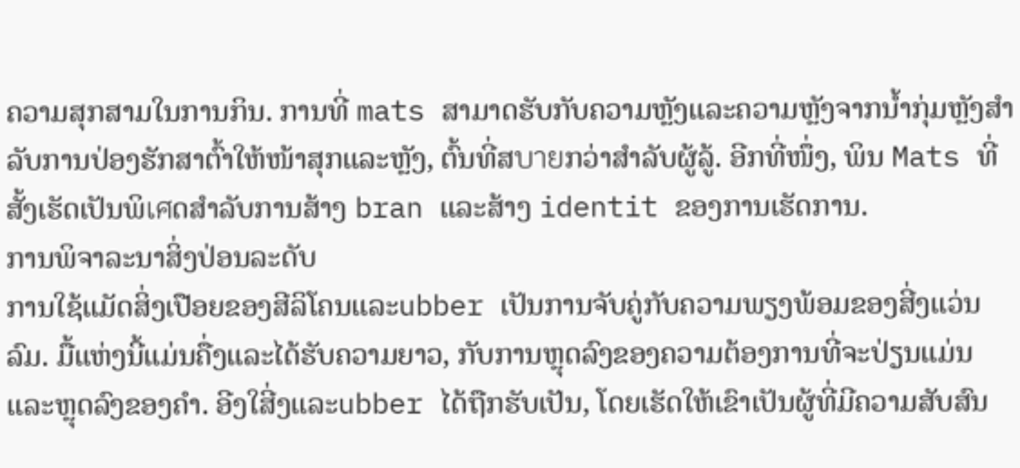ຄວາມສຸກສາມໃນການກິນ. ການທີ່ mats ສາມາດຮັບກັບຄວາມຫຼັງແລະຄວາມຫຼັງຈາກນ້ຳກຸ່ມຫຼັງສຳລັບການປ່ອງຮັກສາຕົ້າໃຫ້ໜ້າສຸກແລະຫຼັງ, ຕົ້ນທີ່ສบายກວ່າສຳລັບຜູ້ລູ້. ອີກທີ່ໜຶ່ງ, ພິນ Mats ທີ່ສັ້ງເຮັດເປັນພິเศດສຳລັບການສ້າງ bran ແລະສ້າງ identit ຂອງການເຮັດການ.
ການພິຈາລະນາສິ່ງປ່ອນລະດັບ
ການໃຊ້ແມັດສິ່ງເປືອຍຂອງສີລິໂຄນແລະubber ເປັນການຈັບຄູ່ກັບຄວາມພຽງພ້ອມຂອງສີ່ງແວ່ນລົມ. ມື້ແຫ່ງນີ້ແມ່ນຄື່ງແລະໄດ້ຮັບຄວາມຍາວ, ກັບການຫຼຸດລົງຂອງຄວາມຕ້ອງການທີ່ຈະປ່ຽນແມ່ນແລະຫຼຸດລົງຂອງຄຳ. ອີງໃສີ່ງແລະubber ໄດ້ຖືກຮັບເປັນ, ໂດຍເຮັດໃຫ້ເຂົາເປັນຜູ້ທີ່ມີຄວາມສັບສົນ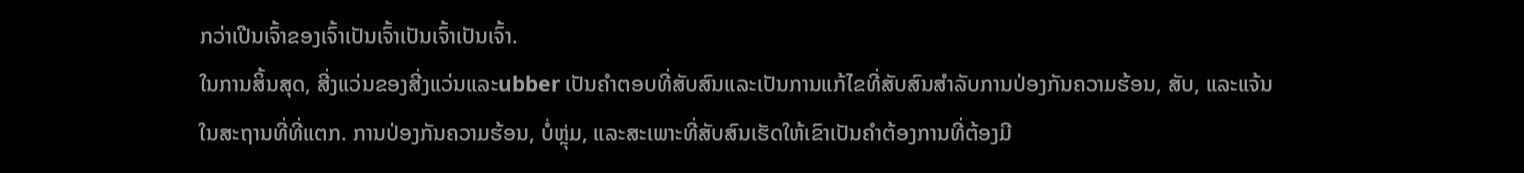ກວ່າເປີນເຈົ້າຂອງເຈົ້າເປັນເຈົ້າເປັນເຈົ້າເປັນເຈົ້າ.
ໃນການສິ້ນສຸດ, ສີ່ງແວ່ນຂອງສີ່ງແວ່ນແລະubber ເປັນຄຳຕອບທີ່ສັບສົນແລະເປັນການແກ້ໄຂທີ່ສັບສົນສຳລັບການປ່ອງກັນຄວາມຮ້ອນ, ສັບ, ແລະແຈ້ນໃນສະຖານທີ່ທີ່ແຕກ. ການປ່ອງກັນຄວາມຮ້ອນ, ບໍ່ຫຼຸ່ມ, ແລະສະເພາະທີ່ສັບສົນເຮັດໃຫ້ເຂົາເປັນຄຳຕ້ອງການທີ່ຕ້ອງມີ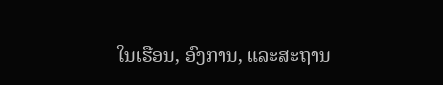ໃນເຮືອນ, ອົງການ, ແລະສະຖານ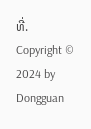ທີ່.
Copyright © 2024 by Dongguan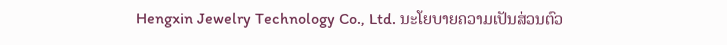Hengxin Jewelry Technology Co., Ltd. ນະໂຍບາຍຄວາມເປັນສ່ວນຕົວ